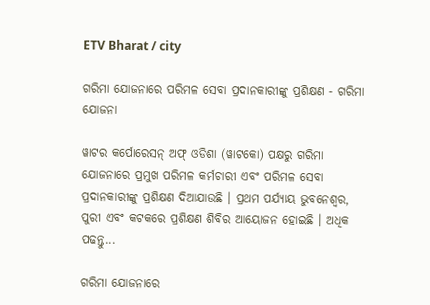ETV Bharat / city

ଗରିମା ଯୋଜନାରେ ପରିମଳ ସେବା ପ୍ରଦାନକାରୀଙ୍କୁ ପ୍ରଶିକ୍ଷଣ - ଗରିମା ଯୋଜନା

ୱାଟର କର୍ପୋରେସନ୍ ଅଫ୍ ଓଡିଶା (ୱାଟକୋ) ପକ୍ଷରୁ ଗରିମା ଯୋଜନାରେ ପ୍ରମୁଖ ପରିମଳ କର୍ମଚାରୀ ଏବଂ ପରିମଳ ସେବା ପ୍ରଦାନକାରୀଙ୍କୁ ପ୍ରଶିକ୍ଷଣ ଦିଆଯାଉଛି । ପ୍ରଥମ ପର୍ଯ୍ୟାୟ ଭୁବନେଶ୍ବର, ପୁରୀ ଏବଂ କଟକରେ ପ୍ରଶିକ୍ଷଣ ଶିବିର ଆୟୋଜନ ହୋଇଛି । ଅଧିକ ପଢନ୍ତୁ...

ଗରିମା ଯୋଜନାରେ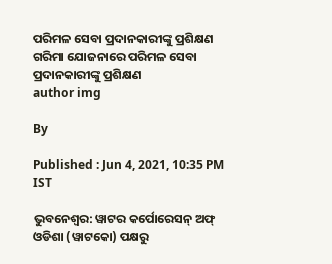ପରିମଳ ସେବା ପ୍ରଦାନକାରୀଙ୍କୁ ପ୍ରଶିକ୍ଷଣ
ଗରିମା ଯୋଜନାରେ ପରିମଳ ସେବା ପ୍ରଦାନକାରୀଙ୍କୁ ପ୍ରଶିକ୍ଷଣ
author img

By

Published : Jun 4, 2021, 10:35 PM IST

ଭୁବନେଶ୍ବର: ୱାଟର କର୍ପୋରେସନ୍ ଅଫ୍ ଓଡିଶା (ୱାଟକୋ) ପକ୍ଷରୁ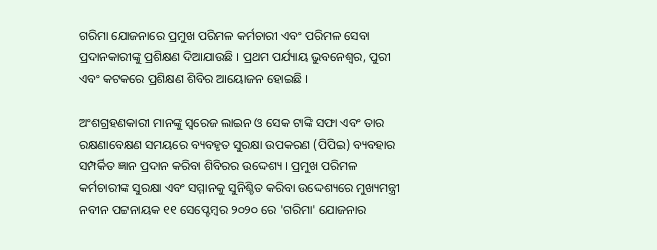ଗରିମା ଯୋଜନାରେ ପ୍ରମୁଖ ପରିମଳ କର୍ମଚାରୀ ଏବଂ ପରିମଳ ସେବା ପ୍ରଦାନକାରୀଙ୍କୁ ପ୍ରଶିକ୍ଷଣ ଦିଆଯାଉଛି । ପ୍ରଥମ ପର୍ଯ୍ୟାୟ ଭୁବନେଶ୍ବର, ପୁରୀ ଏବଂ କଟକରେ ପ୍ରଶିକ୍ଷଣ ଶିବିର ଆୟୋଜନ ହୋଇଛି ।

ଅଂଶଗ୍ରହଣକାରୀ ମାନଙ୍କୁ ସ୍ଵରେଜ ଲାଇନ ଓ ସେକ ଟାଙ୍କି ସଫା ଏବଂ ତାର ରକ୍ଷଣାବେକ୍ଷଣ ସମୟରେ ବ୍ୟବହୃତ ସୁରକ୍ଷା ଉପକରଣ (ପିପିଇ) ବ୍ୟବହାର ସମ୍ପର୍କିତ ଜ୍ଞାନ ପ୍ରଦାନ କରିବା ଶିବିରର ଉଦ୍ଦେଶ୍ୟ । ପ୍ରମୁଖ ପରିମଳ କର୍ମଚାରୀଙ୍କ ସୁରକ୍ଷା ଏବଂ ସମ୍ମାନକୁ ସୁନିଶ୍ଚିତ କରିବା ଉଦ୍ଦେଶ୍ୟରେ ମୁଖ୍ୟମନ୍ତ୍ରୀ ନବୀନ ପଟ୍ଟନାୟକ ୧୧ ସେପ୍ଟେମ୍ବର ୨୦୨୦ ରେ 'ଗରିମା' ଯୋଜନାର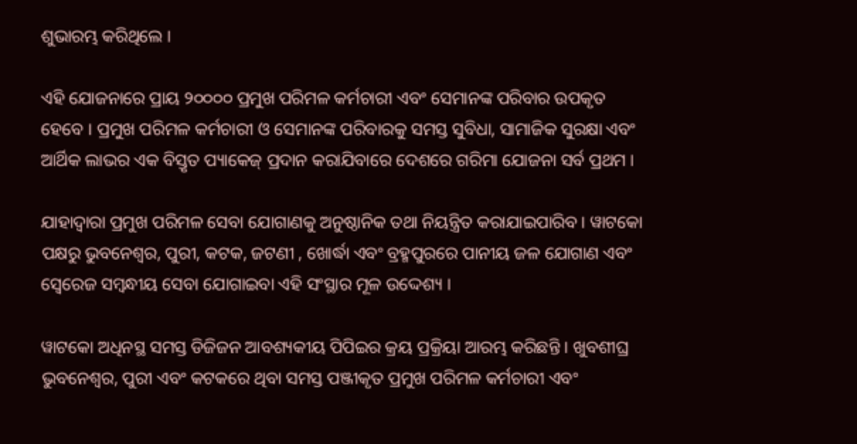ଶୁଭାରମ୍ଭ କରିଥିଲେ ।

ଏହି ଯୋଜନାରେ ପ୍ରାୟ ୨୦୦୦୦ ପ୍ରମୁଖ ପରିମଳ କର୍ମଚାରୀ ଏବଂ ସେମାନଙ୍କ ପରିବାର ଉପକୃତ ହେବେ । ପ୍ରମୁଖ ପରିମଳ କର୍ମଚାରୀ ଓ ସେମାନଙ୍କ ପରିବାରକୁ ସମସ୍ତ ସୁବିଧା, ସାମାଜିକ ସୁରକ୍ଷା ଏବଂ ଆର୍ଥିକ ଲାଭର ଏକ ବିସ୍ତୃତ ପ୍ୟାକେଜ୍ ପ୍ରଦାନ କରାଯିବାରେ ଦେଶରେ ଗରିମା ଯୋଜନା ସର୍ବ ପ୍ରଥମ ।

ଯାହାଦ୍ବାରା ପ୍ରମୁଖ ପରିମଳ ସେବା ଯୋଗାଣକୁ ଅନୁଷ୍ଠାନିକ ତଥା ନିୟନ୍ତ୍ରିତ କରାଯାଇପାରିବ । ୱାଟକୋ ପକ୍ଷରୁ ଭୁବନେଶ୍ବର, ପୁରୀ, କଟକ, ଜଟଣୀ , ଖୋର୍ଦ୍ଧା ଏବଂ ବ୍ରହ୍ମପୁରରେ ପାନୀୟ ଜଳ ଯୋଗାଣ ଏବଂ ସ୍ବେରେଜ ସମ୍ବନ୍ଧୀୟ ସେବା ଯୋଗାଇବା ଏହି ସଂସ୍ଥାର ମୂଳ ଉଦ୍ଦେଶ୍ୟ ।

ୱାଟକୋ ଅଧିନସ୍ଥ ସମସ୍ତ ଡିଜିଜନ ଆବଶ୍ୟକୀୟ ପିପିଇର କ୍ରୟ ପ୍ରକ୍ରିୟା ଆରମ୍ଭ କରିଛନ୍ତି । ଖୁବଶୀଘ୍ର ଭୁବନେଶ୍ବର, ପୁରୀ ଏବଂ କଟକରେ ଥିବା ସମସ୍ତ ପଞ୍ଜୀକୃତ ପ୍ରମୁଖ ପରିମଳ କର୍ମଚାରୀ ଏବଂ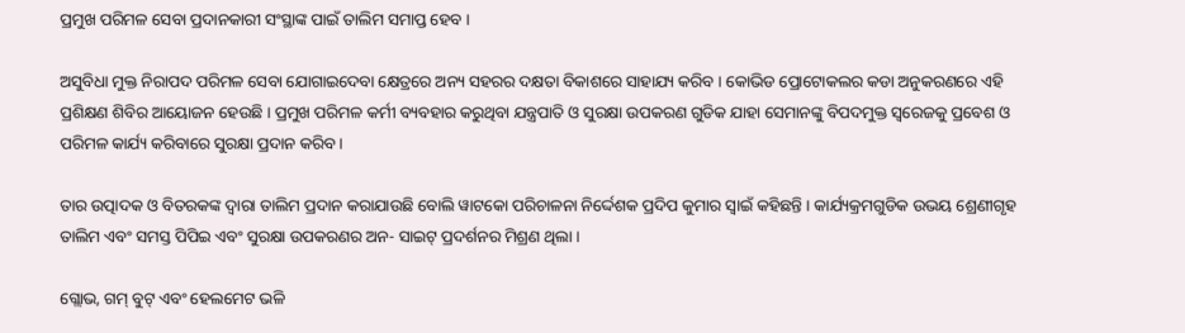ପ୍ରମୁଖ ପରିମଳ ସେବା ପ୍ରଦାନକାରୀ ସଂସ୍ଥାଙ୍କ ପାଇଁ ତାଲିମ ସମାପ୍ତ ହେବ ।

ଅସୁବିଧା ମୁକ୍ତ ନିରାପଦ ପରିମଳ ସେବା ଯୋଗାଇଦେବା କ୍ଷେତ୍ରରେ ଅନ୍ୟ ସହରର ଦକ୍ଷତା ବିକାଶରେ ସାହାଯ୍ୟ କରିବ । କୋଭିଡ ପ୍ରୋଟୋକଲର କଡା ଅନୁକରଣରେ ଏହି ପ୍ରଶିକ୍ଷଣ ଶିବିର ଆୟୋଜନ ହେଉଛି । ପ୍ରମୁଖ ପରିମଳ କର୍ମୀ ବ୍ୟବହାର କରୁଥିବା ଯନ୍ତ୍ରପାତି ଓ ସୁରକ୍ଷା ଉପକରଣ ଗୁଡିକ ଯାହା ସେମାନଙ୍କୁ ବିପଦମୁକ୍ତ ସ୍ବରେଜକୁ ପ୍ରବେଶ ଓ ପରିମଳ କାର୍ଯ୍ୟ କରିବାରେ ସୁରକ୍ଷା ପ୍ରଦାନ କରିବ ।

ତାର ଉତ୍ପାଦକ ଓ ବିତରକଙ୍କ ଦ୍ଵାରା ତାଲିମ ପ୍ରଦାନ କରାଯାଉଛି ବୋଲି ୱାଟକୋ ପରିଚାଳନା ନିର୍ଦ୍ଦେଶକ ପ୍ରଦିପ କୁମାର ସ୍ବାଇଁ କହିଛନ୍ତି । କାର୍ଯ୍ୟକ୍ରମଗୁଡିକ ଉଭୟ ଶ୍ରେଣୀଗୃହ ତାଲିମ ଏବଂ ସମସ୍ତ ପିପିଇ ଏବଂ ସୁରକ୍ଷା ଉପକରଣର ଅନ- ସାଇଟ୍ ପ୍ରଦର୍ଶନର ମିଶ୍ରଣ ଥିଲା ।

ଗ୍ଲୋଭ, ଗମ୍ ବୁଟ୍ ଏବଂ ହେଲମେଟ ଭଳି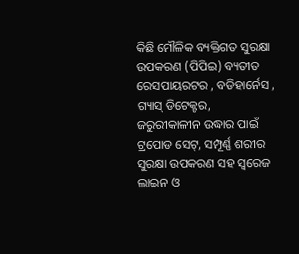କିଛି ମୌଳିକ ବ୍ୟକ୍ତିଗତ ସୁରକ୍ଷା ଉପକରଣ (ପିପିଇ) ବ୍ୟତୀତ ରେସପାୟରଟର , ବଡିହାର୍ନେସ , ଗ୍ୟାସ୍ ଡିଟେକ୍ଟର, ଜରୁରୀକାଳୀନ ଉଦ୍ଧାର ପାଇଁ ଟ୍ରପୋଡ ସେଟ୍, ସମ୍ପୂର୍ଣ୍ଣ ଶରୀର ସୁରକ୍ଷା ଉପକରଣ ସହ ସ୍ବରେଜ ଲାଇନ ଓ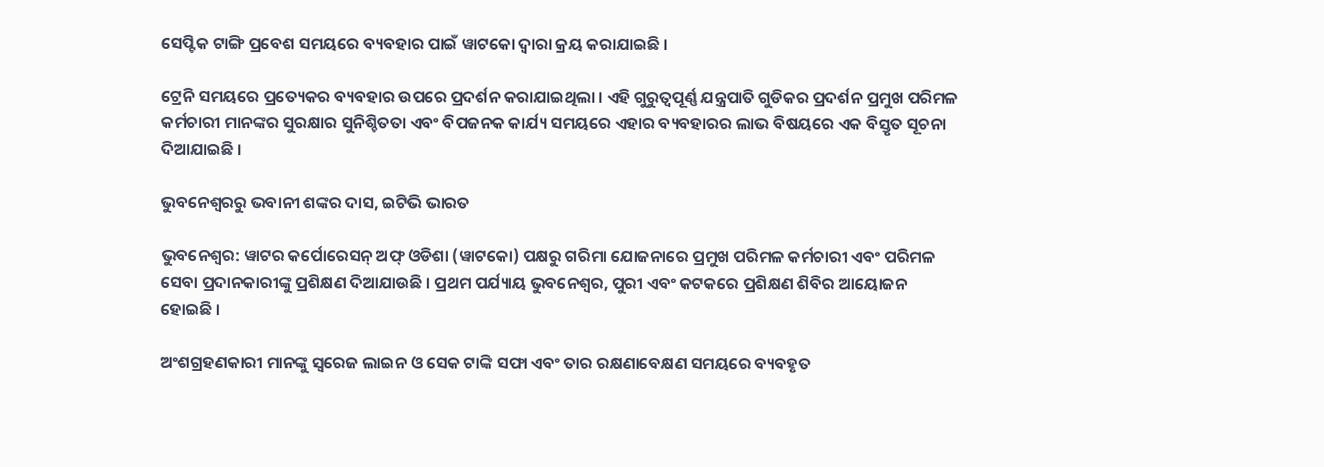ସେପ୍ଟିକ ଟାଙ୍ଗି ପ୍ରବେଶ ସମୟରେ ବ୍ୟବହାର ପାଇଁ ୱାଟକୋ ଦ୍ବାରା କ୍ରୟ କରାଯାଇଛି ।

ଟ୍ରେନି ସମୟରେ ପ୍ରତ୍ୟେକର ବ୍ୟବହାର ଉପରେ ପ୍ରଦର୍ଶନ କରାଯାଇଥିଲା । ଏହି ଗୁରୁତ୍ବପୂର୍ଣ୍ଣ ଯନ୍ତ୍ରପାତି ଗୁଡିକର ପ୍ରଦର୍ଶନ ପ୍ରମୁଖ ପରିମଳ କର୍ମଚାରୀ ମାନଙ୍କର ସୁରକ୍ଷାର ସୁନିଶ୍ଚିତତା ଏବଂ ବିପଜନକ କାର୍ଯ୍ୟ ସମୟରେ ଏହାର ବ୍ୟବହାରର ଲାଭ ବିଷୟରେ ଏକ ବିସ୍ତୃତ ସୂଚନା ଦିଆଯାଇଛି ।

ଭୁବନେଶ୍ବରରୁ ଭବାନୀ ଶଙ୍କର ଦାସ, ଇଟିଭି ଭାରତ

ଭୁବନେଶ୍ବର: ୱାଟର କର୍ପୋରେସନ୍ ଅଫ୍ ଓଡିଶା (ୱାଟକୋ) ପକ୍ଷରୁ ଗରିମା ଯୋଜନାରେ ପ୍ରମୁଖ ପରିମଳ କର୍ମଚାରୀ ଏବଂ ପରିମଳ ସେବା ପ୍ରଦାନକାରୀଙ୍କୁ ପ୍ରଶିକ୍ଷଣ ଦିଆଯାଉଛି । ପ୍ରଥମ ପର୍ଯ୍ୟାୟ ଭୁବନେଶ୍ବର, ପୁରୀ ଏବଂ କଟକରେ ପ୍ରଶିକ୍ଷଣ ଶିବିର ଆୟୋଜନ ହୋଇଛି ।

ଅଂଶଗ୍ରହଣକାରୀ ମାନଙ୍କୁ ସ୍ଵରେଜ ଲାଇନ ଓ ସେକ ଟାଙ୍କି ସଫା ଏବଂ ତାର ରକ୍ଷଣାବେକ୍ଷଣ ସମୟରେ ବ୍ୟବହୃତ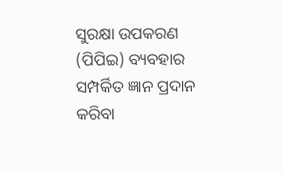ସୁରକ୍ଷା ଉପକରଣ (ପିପିଇ) ବ୍ୟବହାର ସମ୍ପର୍କିତ ଜ୍ଞାନ ପ୍ରଦାନ କରିବା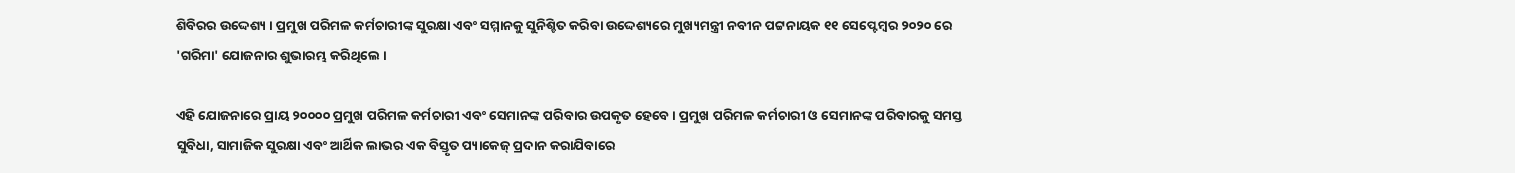ଶିବିରର ଉଦ୍ଦେଶ୍ୟ । ପ୍ରମୁଖ ପରିମଳ କର୍ମଚାରୀଙ୍କ ସୁରକ୍ଷା ଏବଂ ସମ୍ମାନକୁ ସୁନିଶ୍ଚିତ କରିବା ଉଦ୍ଦେଶ୍ୟରେ ମୁଖ୍ୟମନ୍ତ୍ରୀ ନବୀନ ପଟ୍ଟନାୟକ ୧୧ ସେପ୍ଟେମ୍ବର ୨୦୨୦ ରେ 'ଗରିମା' ଯୋଜନାର ଶୁଭାରମ୍ଭ କରିଥିଲେ ।

ଏହି ଯୋଜନାରେ ପ୍ରାୟ ୨୦୦୦୦ ପ୍ରମୁଖ ପରିମଳ କର୍ମଚାରୀ ଏବଂ ସେମାନଙ୍କ ପରିବାର ଉପକୃତ ହେବେ । ପ୍ରମୁଖ ପରିମଳ କର୍ମଚାରୀ ଓ ସେମାନଙ୍କ ପରିବାରକୁ ସମସ୍ତ ସୁବିଧା, ସାମାଜିକ ସୁରକ୍ଷା ଏବଂ ଆର୍ଥିକ ଲାଭର ଏକ ବିସ୍ତୃତ ପ୍ୟାକେଜ୍ ପ୍ରଦାନ କରାଯିବାରେ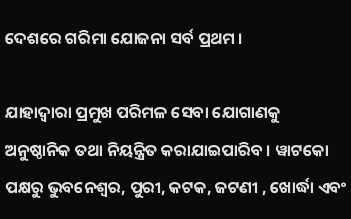ଦେଶରେ ଗରିମା ଯୋଜନା ସର୍ବ ପ୍ରଥମ ।

ଯାହାଦ୍ବାରା ପ୍ରମୁଖ ପରିମଳ ସେବା ଯୋଗାଣକୁ ଅନୁଷ୍ଠାନିକ ତଥା ନିୟନ୍ତ୍ରିତ କରାଯାଇପାରିବ । ୱାଟକୋ ପକ୍ଷରୁ ଭୁବନେଶ୍ବର, ପୁରୀ, କଟକ, ଜଟଣୀ , ଖୋର୍ଦ୍ଧା ଏବଂ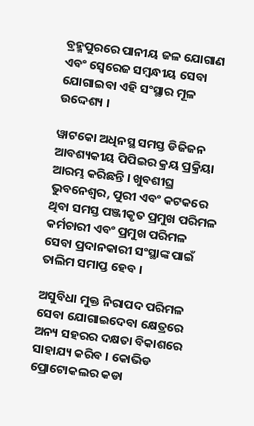ବ୍ରହ୍ମପୁରରେ ପାନୀୟ ଜଳ ଯୋଗାଣ ଏବଂ ସ୍ବେରେଜ ସମ୍ବନ୍ଧୀୟ ସେବା ଯୋଗାଇବା ଏହି ସଂସ୍ଥାର ମୂଳ ଉଦ୍ଦେଶ୍ୟ ।

ୱାଟକୋ ଅଧିନସ୍ଥ ସମସ୍ତ ଡିଜିଜନ ଆବଶ୍ୟକୀୟ ପିପିଇର କ୍ରୟ ପ୍ରକ୍ରିୟା ଆରମ୍ଭ କରିଛନ୍ତି । ଖୁବଶୀଘ୍ର ଭୁବନେଶ୍ବର, ପୁରୀ ଏବଂ କଟକରେ ଥିବା ସମସ୍ତ ପଞ୍ଜୀକୃତ ପ୍ରମୁଖ ପରିମଳ କର୍ମଚାରୀ ଏବଂ ପ୍ରମୁଖ ପରିମଳ ସେବା ପ୍ରଦାନକାରୀ ସଂସ୍ଥାଙ୍କ ପାଇଁ ତାଲିମ ସମାପ୍ତ ହେବ ।

ଅସୁବିଧା ମୁକ୍ତ ନିରାପଦ ପରିମଳ ସେବା ଯୋଗାଇଦେବା କ୍ଷେତ୍ରରେ ଅନ୍ୟ ସହରର ଦକ୍ଷତା ବିକାଶରେ ସାହାଯ୍ୟ କରିବ । କୋଭିଡ ପ୍ରୋଟୋକଲର କଡା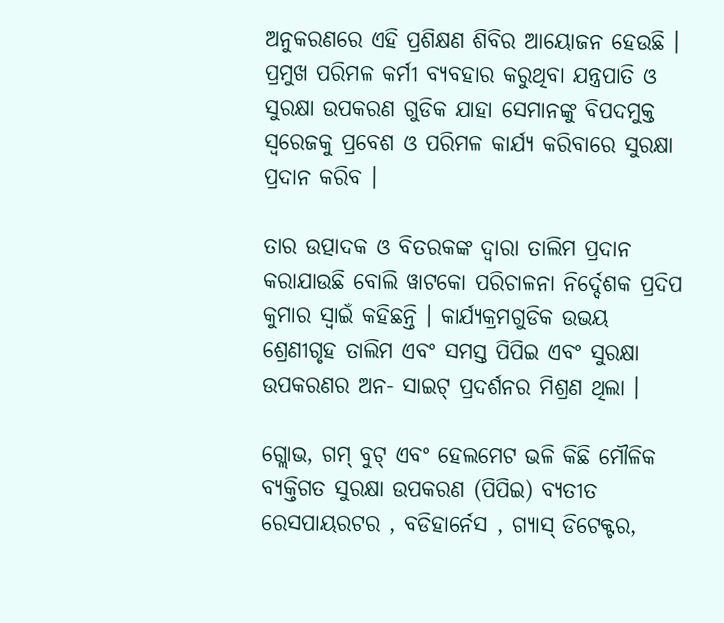ଅନୁକରଣରେ ଏହି ପ୍ରଶିକ୍ଷଣ ଶିବିର ଆୟୋଜନ ହେଉଛି । ପ୍ରମୁଖ ପରିମଳ କର୍ମୀ ବ୍ୟବହାର କରୁଥିବା ଯନ୍ତ୍ରପାତି ଓ ସୁରକ୍ଷା ଉପକରଣ ଗୁଡିକ ଯାହା ସେମାନଙ୍କୁ ବିପଦମୁକ୍ତ ସ୍ବରେଜକୁ ପ୍ରବେଶ ଓ ପରିମଳ କାର୍ଯ୍ୟ କରିବାରେ ସୁରକ୍ଷା ପ୍ରଦାନ କରିବ ।

ତାର ଉତ୍ପାଦକ ଓ ବିତରକଙ୍କ ଦ୍ଵାରା ତାଲିମ ପ୍ରଦାନ କରାଯାଉଛି ବୋଲି ୱାଟକୋ ପରିଚାଳନା ନିର୍ଦ୍ଦେଶକ ପ୍ରଦିପ କୁମାର ସ୍ବାଇଁ କହିଛନ୍ତି । କାର୍ଯ୍ୟକ୍ରମଗୁଡିକ ଉଭୟ ଶ୍ରେଣୀଗୃହ ତାଲିମ ଏବଂ ସମସ୍ତ ପିପିଇ ଏବଂ ସୁରକ୍ଷା ଉପକରଣର ଅନ- ସାଇଟ୍ ପ୍ରଦର୍ଶନର ମିଶ୍ରଣ ଥିଲା ।

ଗ୍ଲୋଭ, ଗମ୍ ବୁଟ୍ ଏବଂ ହେଲମେଟ ଭଳି କିଛି ମୌଳିକ ବ୍ୟକ୍ତିଗତ ସୁରକ୍ଷା ଉପକରଣ (ପିପିଇ) ବ୍ୟତୀତ ରେସପାୟରଟର , ବଡିହାର୍ନେସ , ଗ୍ୟାସ୍ ଡିଟେକ୍ଟର,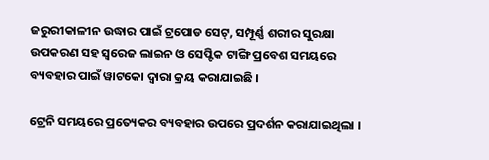ଜରୁରୀକାଳୀନ ଉଦ୍ଧାର ପାଇଁ ଟ୍ରପୋଡ ସେଟ୍, ସମ୍ପୂର୍ଣ୍ଣ ଶରୀର ସୁରକ୍ଷା ଉପକରଣ ସହ ସ୍ବରେଜ ଲାଇନ ଓ ସେପ୍ଟିକ ଟାଙ୍ଗି ପ୍ରବେଶ ସମୟରେ ବ୍ୟବହାର ପାଇଁ ୱାଟକୋ ଦ୍ବାରା କ୍ରୟ କରାଯାଇଛି ।

ଟ୍ରେନି ସମୟରେ ପ୍ରତ୍ୟେକର ବ୍ୟବହାର ଉପରେ ପ୍ରଦର୍ଶନ କରାଯାଇଥିଲା ।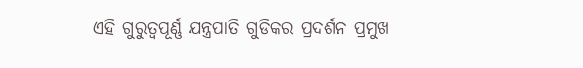ଏହି ଗୁରୁତ୍ବପୂର୍ଣ୍ଣ ଯନ୍ତ୍ରପାତି ଗୁଡିକର ପ୍ରଦର୍ଶନ ପ୍ରମୁଖ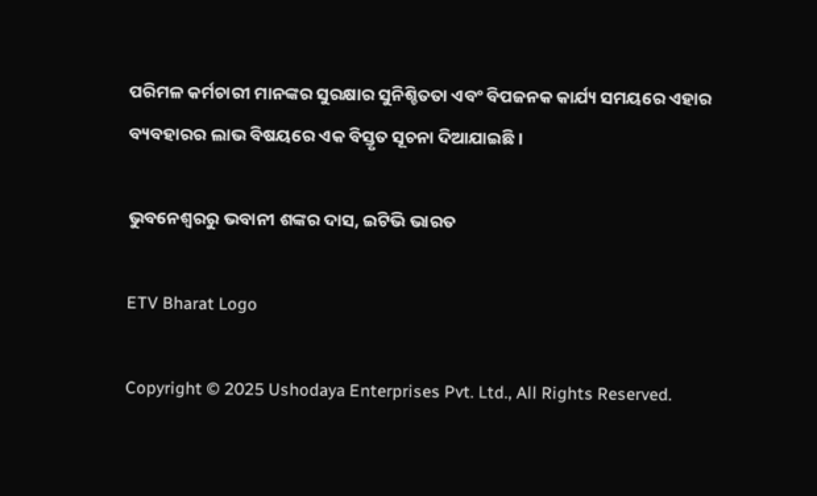ପରିମଳ କର୍ମଚାରୀ ମାନଙ୍କର ସୁରକ୍ଷାର ସୁନିଶ୍ଚିତତା ଏବଂ ବିପଜନକ କାର୍ଯ୍ୟ ସମୟରେ ଏହାର ବ୍ୟବହାରର ଲାଭ ବିଷୟରେ ଏକ ବିସ୍ତୃତ ସୂଚନା ଦିଆଯାଇଛି ।

ଭୁବନେଶ୍ବରରୁ ଭବାନୀ ଶଙ୍କର ଦାସ, ଇଟିଭି ଭାରତ

ETV Bharat Logo

Copyright © 2025 Ushodaya Enterprises Pvt. Ltd., All Rights Reserved.